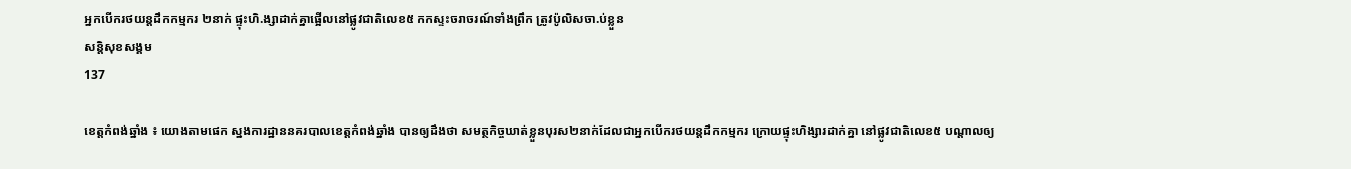អ្នកបើករថយន្តដឹកកម្មករ ២នាក់ ផ្ទុះហិ.ង្សាដាក់គ្នាផ្អើលនៅផ្លូវជាតិលេខ៥ កកស្ទះចរាចរណ៍ទាំងព្រឹក ត្រូវប៉ូលិសចា.ប់ខ្លួន
សន្តិសុខសង្គម
137

ខេត្តកំពង់ឆ្នាំង ៖ យោងតាមផេក ស្នងការដ្ឋាននគរបាលខេត្តកំពង់ឆ្នាំង បានឲ្យដឹងថា សមត្ថកិច្ចឃាត់ខ្លួនបុរស២នាក់ដែលជាអ្នកបើករថយន្តដឹកកម្មករ ក្រោយផ្ទុះហិង្សារដាក់គ្នា នៅផ្លូវជាតិលេខ៥ បណ្តាលឲ្យ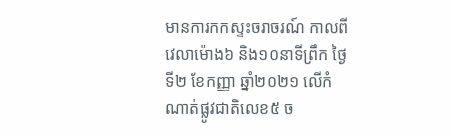មានការកកស្ទះចរាចរណ៍ កាលពីវេលាម៉ោង៦ និង១០នាទីព្រឹក ថ្ងៃទី២ ខែកញ្ញា ឆ្នាំ២០២១ លើកំណាត់ផ្លូវជាតិលេខ៥ ច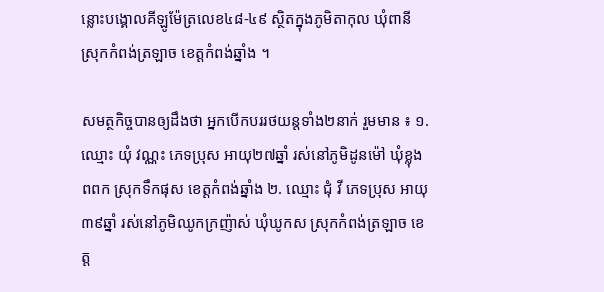ន្លោះបង្គោលគីឡូម៉ែត្រលេខ៤៨-៤៩ ស្ថិតក្នុងភូមិតាកុល ឃុំពានី ស្រុកកំពង់ត្រឡាច ខេត្តកំពង់ឆ្នាំង ។

សមត្ថកិច្ចបានឲ្យដឹងថា អ្នកបើកបររថយន្តទាំង២នាក់ រួមមាន ៖ ១. ឈ្មោះ យុំ វណ្ណះ ភេទប្រុស អាយុ២៧ឆ្នាំ រស់នៅភូមិដូនម៉ៅ ឃុំខ្លុងពពក ស្រុកទឹកផុស ខេត្តកំពង់ឆ្នាំង ២. ឈ្មោះ ជុំ វី ភេទប្រុស អាយុ៣៩ឆ្នាំ រស់នៅភូមិឈូកក្រញ៉ាស់ ឃុំឃូកស ស្រុកកំពង់ត្រឡាច ខេត្ត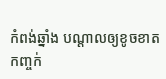កំពង់ឆ្នាំង បណ្ដាលឲ្យខូចខាតកញ្ចក់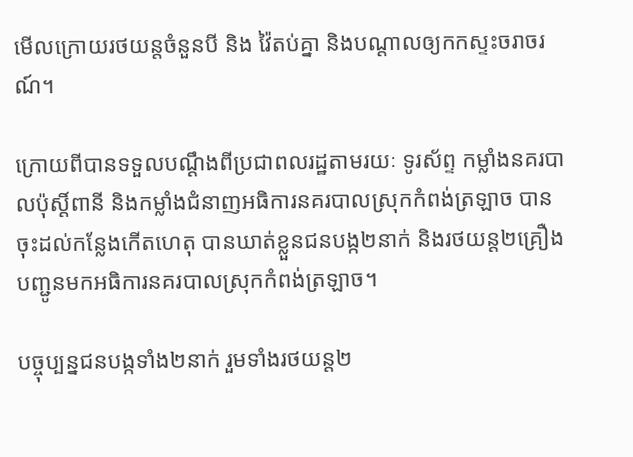មើលក្រោយរថយន្តចំនួនបី និង វ៉ៃតប់គ្នា និងបណ្ដាលឲ្យកកស្ទះចរាចរណ៍។

ក្រោយពីបានទទួលបណ្ដឹងពីប្រជាពលរដ្ឋតាមរយៈ ទូរស័ព្ទ កម្លាំងនគរបាលប៉ុស្តិ៍ពានី និងកម្លាំងជំនាញអធិការនគរបាលស្រុកកំពង់ត្រឡាច បានចុះដល់កន្លែងកើតហេតុ បានឃាត់ខ្លួនជនបង្ក២នាក់ និងរថយន្ត២គ្រឿង បញ្ជូនមកអធិការនគរបាលស្រុកកំពង់ត្រឡាច។

បច្ចុប្បន្នជនបង្កទាំង២នាក់ រួមទាំងរថយន្ត២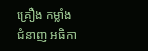គ្រឿង កម្លាំងជំនាញ អធិកា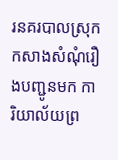រនគរបាលស្រុក កសាងសំណុំរឿងបញ្ជូនមក ការិយាល័យព្រ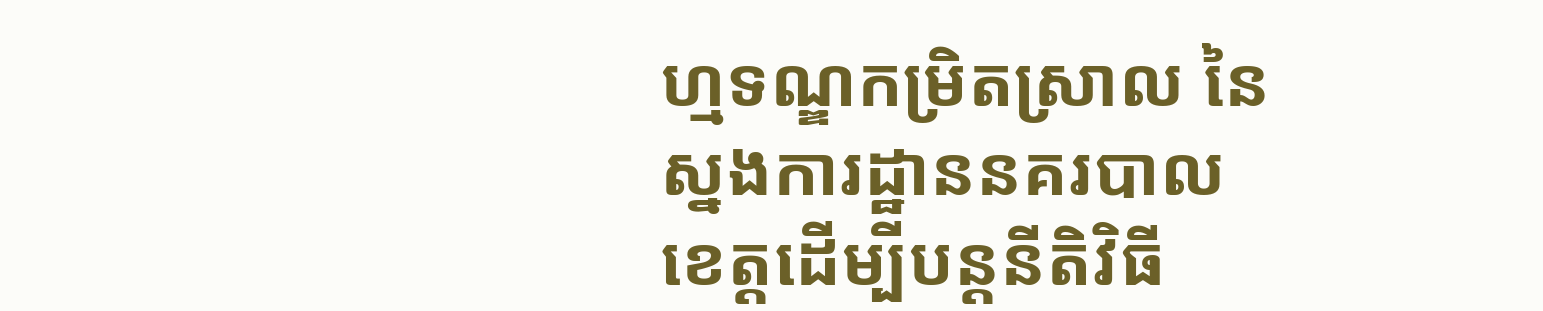ហ្មទណ្ឌកម្រិតស្រាល នៃស្នងការដ្ឋាននគរបាលខេត្តដើម្បីបន្តនីតិវិធី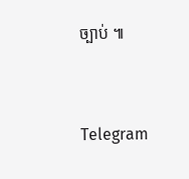ច្បាប់ ៕


Telegram